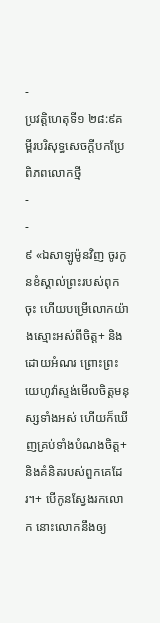-
ប្រវត្តិហេតុទី១ ២៨:៩គម្ពីរបរិសុទ្ធសេចក្ដីបកប្រែពិភពលោកថ្មី
-
-
៩ «ឯសាឡូម៉ូនវិញ ចូរកូនខំស្គាល់ព្រះរបស់ពុកចុះ ហើយបម្រើលោកយ៉ាងស្មោះអស់ពីចិត្ត+ និងដោយអំណរ ព្រោះព្រះយេហូវ៉ាស្ទង់មើលចិត្តមនុស្សទាំងអស់ ហើយក៏ឃើញគ្រប់ទាំងបំណងចិត្ត+និងគំនិតរបស់ពួកគេដែរ។+ បើកូនស្វែងរកលោក នោះលោកនឹងឲ្យ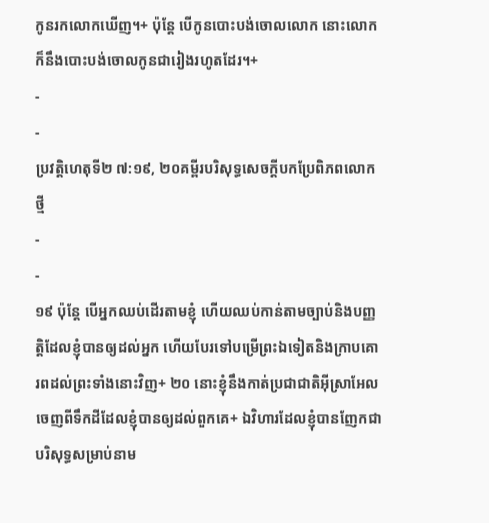កូនរកលោកឃើញ។+ ប៉ុន្តែ បើកូនបោះបង់ចោលលោក នោះលោកក៏នឹងបោះបង់ចោលកូនជារៀងរហូតដែរ។+
-
-
ប្រវត្តិហេតុទី២ ៧:១៩, ២០គម្ពីរបរិសុទ្ធសេចក្ដីបកប្រែពិភពលោកថ្មី
-
-
១៩ ប៉ុន្តែ បើអ្នកឈប់ដើរតាមខ្ញុំ ហើយឈប់កាន់តាមច្បាប់និងបញ្ញត្តិដែលខ្ញុំបានឲ្យដល់អ្នក ហើយបែរទៅបម្រើព្រះឯទៀតនិងក្រាបគោរពដល់ព្រះទាំងនោះវិញ+ ២០ នោះខ្ញុំនឹងកាត់ប្រជាជាតិអ៊ីស្រាអែលចេញពីទឹកដីដែលខ្ញុំបានឲ្យដល់ពួកគេ+ ឯវិហារដែលខ្ញុំបានញែកជាបរិសុទ្ធសម្រាប់នាម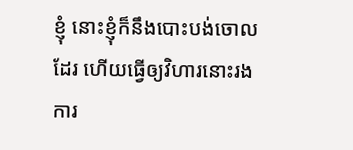ខ្ញុំ នោះខ្ញុំក៏នឹងបោះបង់ចោលដែរ ហើយធ្វើឲ្យវិហារនោះរងការ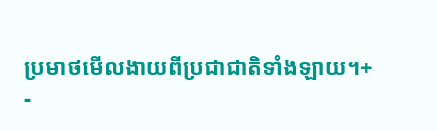ប្រមាថមើលងាយពីប្រជាជាតិទាំងឡាយ។+
-